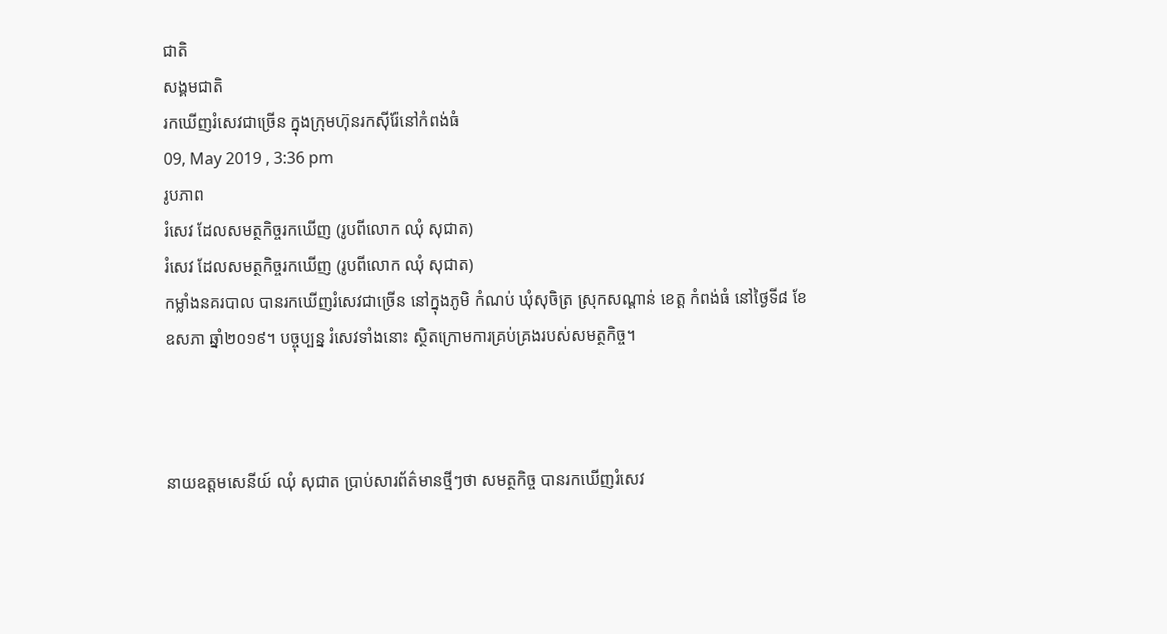ជាតិ
សង្គមជាតិ
រកឃើញរំសេវជាច្រើន ក្នុងក្រុមហ៊ុនរកស៊ីរ៉ែនៅកំពង់ធំ
09, May 2019 , 3:36 pm
រូបភាព
រំសេវ ដែលសមត្ថកិច្ចរកឃើញ (រូបពីលោក ឈុំ សុជាត)
រំសេវ ដែលសមត្ថកិច្ចរកឃើញ (រូបពីលោក ឈុំ សុជាត)
កម្លាំងនគរបាល បានរកឃើញរំសេវជាច្រើន នៅក្នុងភូមិ កំណប់ ឃុំសុចិត្រ ស្រុកសណ្តាន់ ខេត្ត កំពង់ធំ នៅថ្ងៃទី៨ ខែឧសភា ឆ្នាំ២០១៩។ បច្ចុប្បន្ន រំសេវទាំងនោះ ស្ថិតក្រោមការគ្រប់គ្រងរបស់សមត្ថកិច្ច។



នាយឧត្តមសេនីយ៍ ឈុំ សុជាត ប្រាប់សារព័ត៌មានថ្មីៗថា សមត្ថកិច្ច បានរកឃើញរំសេវ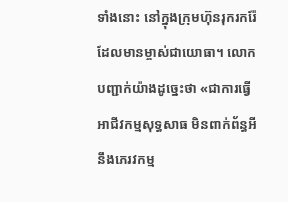ទាំងនោះ នៅក្នុងក្រុមហ៊ុនរុករករ៉ែ ដែលមានម្ចាស់ជាយោធា។ លោក បញ្ជាក់យ៉ាងដូច្នេះថា «ជាការធ្វើអាជីវកម្មសុទ្ធសាធ មិនពាក់ព័ន្ធអីនឹងភេរវកម្ម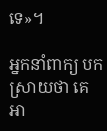ទេ»។

អ្នកនាំពាក្យ បកស្រាយថា គេ អា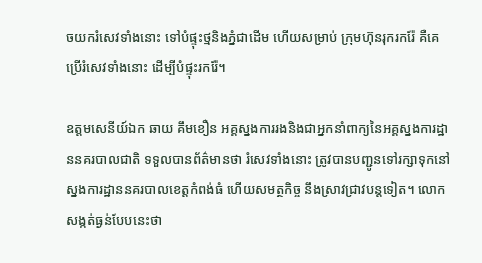ចយករំសេវទាំងនោះ ទៅបំផ្ទុះថ្មនិងភ្នំជាដើម ហើយសម្រាប់ ក្រុមហ៊ុនរុករករ៉ែ គឺគេប្រើរំសេវទាំងនោះ ដើម្បីបំផ្ទុះរករ៉ែ។

ឧត្តមសេនីយ៍ឯក ឆាយ គឹមខឿន អគ្គស្នងការរងនិងជាអ្នកនាំពាក្យនៃអគ្គស្នងការដ្ឋាននគរបាលជាតិ ទទួលបានព័ត៌មានថា រំសេវទាំងនោះ ត្រូវបានបញ្ជូនទៅរក្សាទុកនៅស្នងការដ្ឋាននគរបាលខេត្តកំពង់ធំ ហើយសមត្ថកិច្ច នឹងស្រាវជ្រាវបន្តទៀត។ លោក សង្កត់ធ្ងន់បែបនេះថា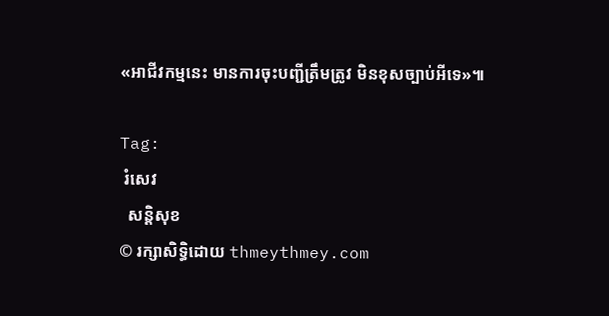«អាជីវកម្មនេះ មានការចុះបញ្ជីត្រឹមត្រូវ មិនខុសច្បាប់អីទេ»៕

Tag:
 រំសេវ
  សន្តិសុខ
© រក្សាសិទ្ធិដោយ thmeythmey.com